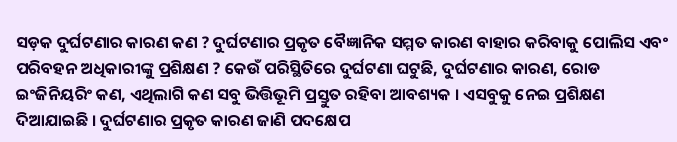ସଡ଼କ ଦୁର୍ଘଟଣାର କାରଣ କଣ ? ଦୁର୍ଘଟଣାର ପ୍ରକୃତ ବୈଜ୍ଞାନିକ ସମ୍ମତ କାରଣ ବାହାର କରିବାକୁ ପୋଲିସ ଏବଂ ପରିବହନ ଅଧିକାରୀଙ୍କୁ ପ୍ରଶିକ୍ଷଣ ? କେଉଁ ପରିସ୍ଥିତିରେ ଦୁର୍ଘଟଣା ଘଟୁଛି, ଦୁର୍ଘଟଣାର କାରଣ, ରୋଡ ଇଂଜିନିୟରିଂ କଣ, ଏଥିଲାଗି କଣ ସବୁ ଭିତ୍ତିଭୂମି ପ୍ରସ୍ତୁତ ରହିବା ଆବଶ୍ୟକ । ଏସବୁକୁ ନେଇ ପ୍ରଶିକ୍ଷଣ ଦିଆଯାଇଛି । ଦୁର୍ଘଟଣାର ପ୍ରକୃତ କାରଣ ଜାଣି ପଦକ୍ଷେପ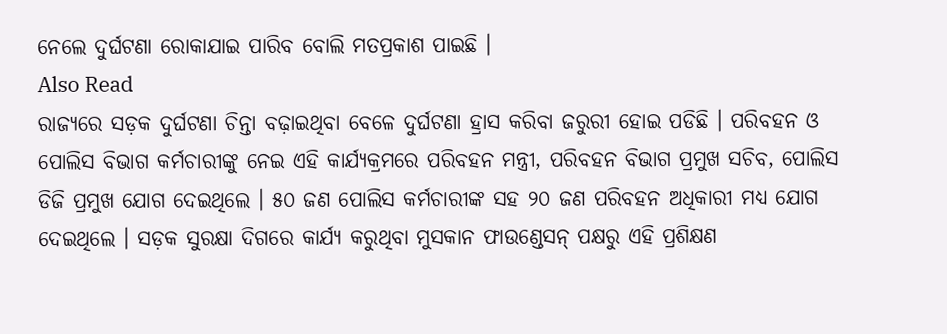ନେଲେ ଦୁର୍ଘଟଣା ରୋକାଯାଇ ପାରିବ ବୋଲି ମତପ୍ରକାଶ ପାଇଛି ।
Also Read
ରାଜ୍ୟରେ ସଡ଼କ ଦୁର୍ଘଟଣା ଚିନ୍ତା ବଢ଼ାଇଥିବା ବେଳେ ଦୁର୍ଘଟଣା ହ୍ରାସ କରିବା ଜରୁରୀ ହୋଇ ପଡିଛି । ପରିବହନ ଓ ପୋଲିସ ବିଭାଗ କର୍ମଚାରୀଙ୍କୁ ନେଇ ଏହି କାର୍ଯ୍ୟକ୍ରମରେ ପରିବହନ ମନ୍ତ୍ରୀ, ପରିବହନ ବିଭାଗ ପ୍ରମୁଖ ସଚିବ, ପୋଲିସ ଡିଜି ପ୍ରମୁଖ ଯୋଗ ଦେଇଥିଲେ । ୫୦ ଜଣ ପୋଲିସ କର୍ମଚାରୀଙ୍କ ସହ ୨୦ ଜଣ ପରିବହନ ଅଧିକାରୀ ମଧ୍ୟ ଯୋଗ ଦେଇଥିଲେ । ସଡ଼କ ସୁରକ୍ଷା ଦିଗରେ କାର୍ଯ୍ୟ କରୁଥିବା ମୁସକାନ ଫାଉଣ୍ଡେସନ୍ ପକ୍ଷରୁ ଏହି ପ୍ରଶିକ୍ଷଣ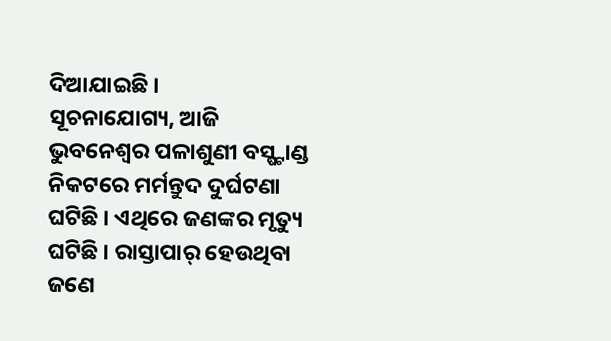ଦିଆଯାଇଛି ।
ସୂଚନାଯୋଗ୍ୟ, ଆଜି ଭୁବନେଶ୍ୱର ପଳାଶୁଣୀ ବସ୍ଷ୍ଟାଣ୍ଡ ନିକଟରେ ମର୍ମନ୍ତୁଦ ଦୁର୍ଘଟଣା ଘଟିଛି । ଏଥିରେ ଜଣଙ୍କର ମୃତ୍ୟୁ ଘଟିଛି । ରାସ୍ତାପାର୍ ହେଉଥିବା ଜଣେ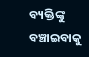ବ୍ୟକ୍ତିଙ୍କୁ ବଞ୍ଚାଇବାକୁ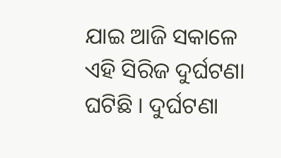ଯାଇ ଆଜି ସକାଳେ ଏହି ସିରିଜ ଦୁର୍ଘଟଣା ଘଟିଛି । ଦୁର୍ଘଟଣା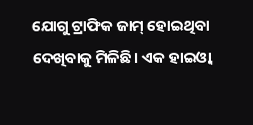ଯୋଗୁ ଟ୍ରାଫିକ ଜାମ୍ ହୋଇଥିବା ଦେଖିବାକୁ ମିଳିଛି। ଏକ ହାଇଓ୍ୱା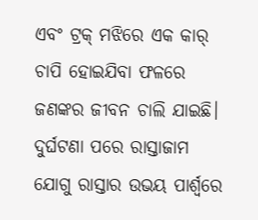ଏବଂ ଟ୍ରକ୍ ମଝିରେ ଏକ କାର୍ ଚାପି ହୋଇଯିବା ଫଳରେ ଜଣଙ୍କର ଜୀବନ ଚାଲି ଯାଇଛି। ଦୁର୍ଘଟଣା ପରେ ରାସ୍ତାଜାମ ଯୋଗୁ ରାସ୍ତାର ଉଭୟ ପାର୍ଶ୍ୱରେ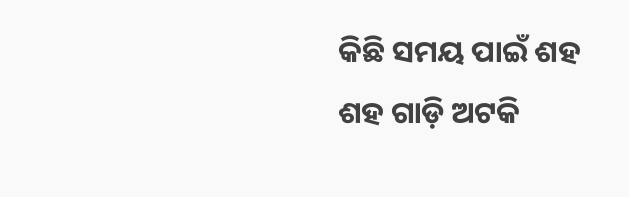କିଛି ସମୟ ପାଇଁ ଶହ ଶହ ଗାଡ଼ି ଅଟକି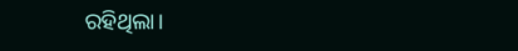ରହିଥିଲା।